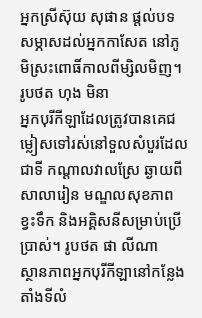អ្នកស្រីស៊ុយ សុផាន ផ្តល់បទសម្ភាសដល់អ្នកកាសែត នៅភូមិស្រះពោធិ៍កាលពីម្សិលមិញ។ រូបថត ហុង មិនា
អ្នកបុរីកីឡាដែលត្រូវបានគេជម្លៀសទៅរស់នៅទួលសំបួរដែលជាទី កណ្តាលវាលស្រែ ឆ្ងាយពីសាលារៀន មណ្ឌលសុខភាព ខ្វះទឹក និងអគ្គិសនីសម្រាប់ប្រើប្រាស់។ រូបថត ផា លីណា
ស្ថានភាពអ្នកបុរីកីឡានៅកន្លែងតាំងទីលំ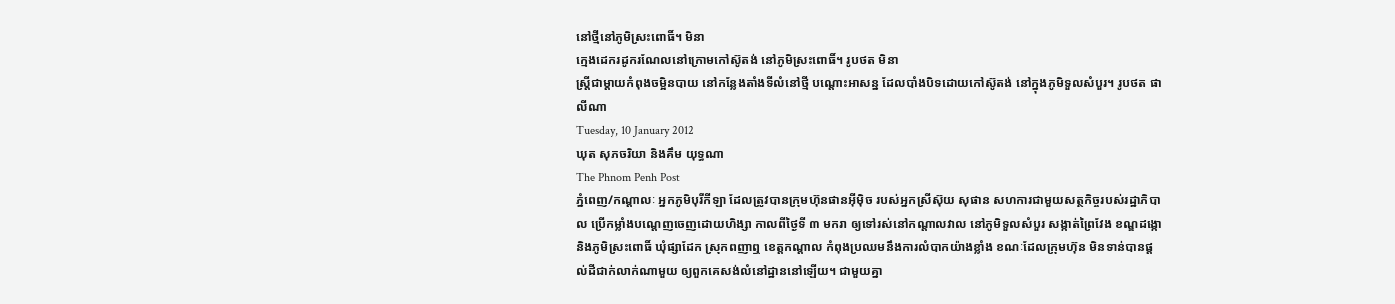នៅថ្មីនៅភូមិស្រះពោធិ៍។ មិនា
ក្មេងដេករដូករណែលនៅក្រោមកៅស៊ូតង់ នៅភូមិស្រះពោធិ៍។ រូបថត មិនា
ស្រ្តីជាម្តាយកំពុងចម្អិនបាយ នៅកន្លែងតាំងទីលំនៅថ្មី បណ្តោះអាសន្ន ដែលបាំងបិទដោយកៅស៊ូតង់ នៅក្នុងភូមិទួលសំបួរ។ រូបថត ផា លីណា
Tuesday, 10 January 2012
ឃុត សុភចរិយា និងគឹម យុទ្ធណា
The Phnom Penh Post
ភ្នំពេញ/កណ្តាលៈ អ្នកភូមិបុរីកីឡា ដែលត្រូវបានក្រុមហ៊ុនផានអ៊ីម៉ិច របស់អ្នកស្រីស៊ុយ សុផាន សហការជាមួយសត្ថកិច្ចរបស់រដ្ឋាភិបាល ប្រើកម្លាំងបណ្តេញចេញដោយហិង្សា កាលពីថ្ងៃទី ៣ មករា ឲ្យទៅរស់នៅកណ្តាលវាល នៅភូមិទួលសំបួរ សង្កាត់ព្រៃវែង ខណ្ឌដង្កោ និងភូមិស្រះពោធិ៍ ឃុំផ្សាដែក ស្រុកពញាឮ ខេត្តកណ្ដាល កំពុងប្រឈមនឹងការលំបាកយ៉ាងខ្លាំង ខណៈដែលក្រុមហ៊ុន មិនទាន់បានផ្តល់ដីជាក់លាក់ណាមួយ ឲ្យពួកគេសង់លំនៅដ្ឋាននៅឡើយ។ ជាមួយគ្នា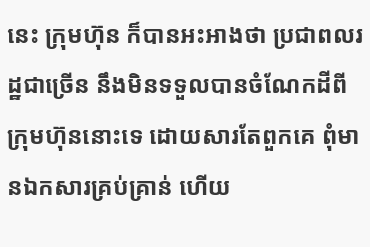នេះ ក្រុមហ៊ុន ក៏បានអះអាងថា ប្រជាពលរដ្ឋជាច្រើន នឹងមិនទទួលបានចំណែកដីពីក្រុមហ៊ុននោះទេ ដោយសារតែពួកគេ ពុំមានឯកសារគ្រប់គ្រាន់ ហើយ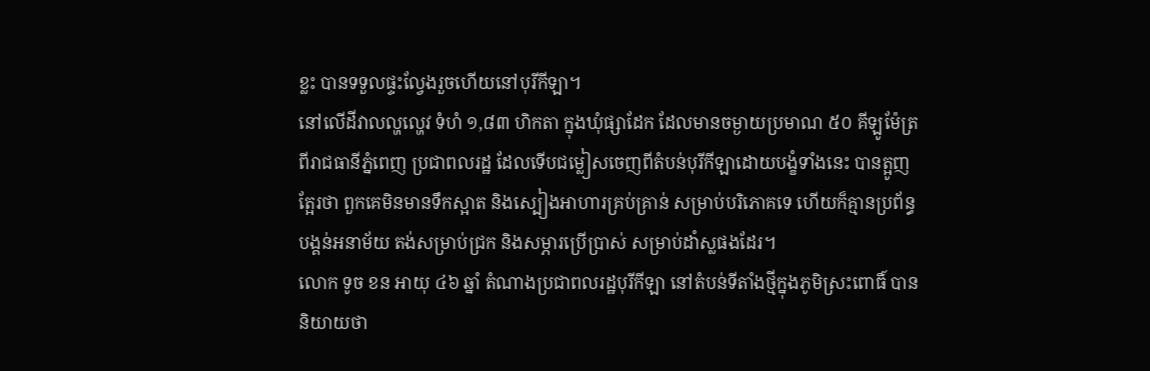ខ្លះ បានទទួលផ្ទះល្វែងរួចហើយនៅបុរីកីឡា។
នៅលើដីវាលល្ហល្ហេវ ទំហំ ១,៨៣ ហិកតា ក្នុងឃុំផ្សាដែក ដែលមានចម្ងាយប្រមាណ ៥០ គីឡូម៉ែត្រ ពីរាជធានីភ្នំពេញ ប្រជាពលរដ្ឋ ដែលទើបជម្លៀសចេញពីតំបន់បុរីកីឡាដោយបង្ខំទាំងនេះ បានត្អូញត្អែរថា ពួកគេមិនមានទឹកស្អាត និងស្បៀងអាហារគ្រប់គ្រាន់ សម្រាប់បរិភោគទេ ហើយក៏គ្មានប្រព័ន្ធបង្គន់អនាម័យ តង់សម្រាប់ជ្រក និងសម្ភារប្រើប្រាស់ សម្រាប់ដាំស្លផងដែរ។
លោក ទូច ខន អាយុ ៤៦ ឆ្នាំ តំណាងប្រជាពលរដ្ឋបុរីកីឡា នៅតំបន់ទីតាំងថ្មីក្នុងភូមិស្រះពោធិ៍ បាននិយាយថា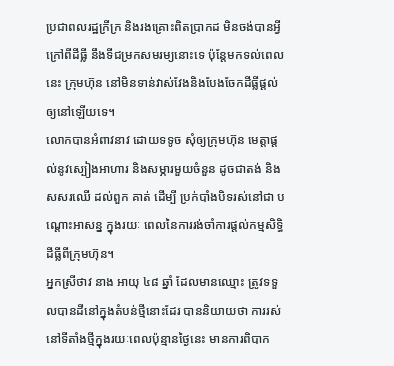ប្រជាពលរដ្ឋក្រីក្រ និងរងគ្រោះពិតប្រាកដ មិនចង់បានអ្វីក្រៅពីដីធ្លី នឹងទីជម្រកសមរម្យនោះទេ ប៉ុន្តែមកទល់ពេលនេះ ក្រុមហ៊ុន នៅមិនទាន់វាស់វែងនិងបែងចែកដីធ្លីផ្ដល់ឲ្យនៅឡើយទេ។
លោកបានអំពាវនាវ ដោយទទូច សុំឲ្យក្រុមហ៊ុន មេត្តាផ្ដល់នូវស្បៀងអាហារ និងសម្ភារមួយចំនួន ដូចជាតង់ និងសសរឈើ ដល់ពួក គាត់ ដើម្បី ប្រក់បាំងបិទរស់នៅជា បណ្ដោះអាសន្ន ក្នុងរយៈ ពេលនៃការរង់ចាំការផ្តល់កម្មសិទ្ធិ ដីធ្លីពីក្រុមហ៊ុន។
អ្នកស្រីថាវ នាង អាយុ ៤៨ ឆ្នាំ ដែលមានឈ្មោះ ត្រូវទទួលបានដីនៅក្នុងតំបន់ថ្មីនោះដែរ បាននិយាយថា ការរស់នៅទីតាំងថ្មីក្នុងរយៈពេលប៉ុន្មានថ្ងៃនេះ មានការពិបាក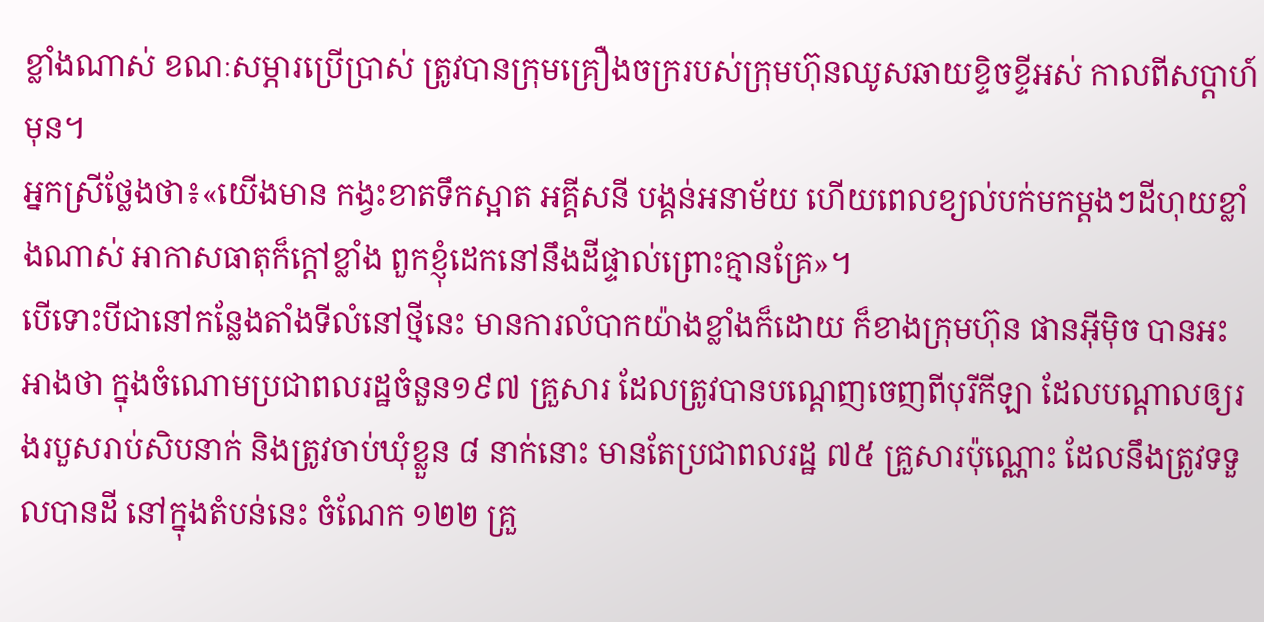ខ្លាំងណាស់ ខណៈសម្ភារប្រើប្រាស់ ត្រូវបានក្រុមគ្រឿងចក្ររបស់ក្រុមហ៊ុនឈូសឆាយខ្ទិចខ្ទីអស់ កាលពីសប្តាហ៍មុន។
អ្នកស្រីថ្លែងថា៖«យើងមាន កង្វះខាតទឹកស្អាត អគ្គីសនី បង្គន់អនាម័យ ហើយពេលខ្យល់បក់មកម្ដងៗដីហុយខ្លាំងណាស់ អាកាសធាតុក៏ក្ដៅខ្លាំង ពួកខ្ញុំដេកនៅនឹងដីផ្ទាល់ព្រោះគ្មានគ្រែ»។
បើទោះបីជានៅកន្លែងតាំងទីលំនៅថ្មីនេះ មានការលំបាកយ៉ាងខ្លាំងក៏ដោយ ក៏ខាងក្រុមហ៊ុន ផានអ៊ីម៉ិច បានអះអាងថា ក្នុងចំណោមប្រជាពលរដ្ឋចំនួន១៩៧ គ្រួសារ ដែលត្រូវបានបណ្តេញចេញពីបុរីកីឡា ដែលបណ្តាលឲ្យរងរបួសរាប់សិបនាក់ និងត្រូវចាប់ឃុំខ្លួន ៨ នាក់នោះ មានតែប្រជាពលរដ្ឋ ៧៥ គ្រួសារប៉ុណ្ណោះ ដែលនឹងត្រូវទទួលបានដី នៅក្នុងតំបន់នេះ ចំណែក ១២២ គ្រួ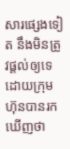សារផ្សេងទៀត នឹងមិនត្រូវផ្ដល់ឲ្យទេ ដោយក្រុមហ៊ុនបានរកឃើញថា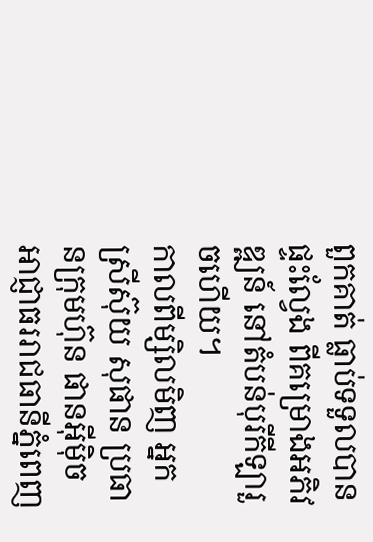ពួកគាត់ ធ្លាប់ទទួលបានផ្ទះល្វែង ពីគម្រោងអភិវឌ្ឍន៍ នៅតំបន់បុរីកីឡារួចហើយ។
កាលពីម្សិលមិញ អ្នកស្រីស៊ុយ សុផាន ប្រធានក្រុមហ៊ុន ផានអ៊ីម៉ិច អាជ្ញាធររាជធានីភ្នំពេញ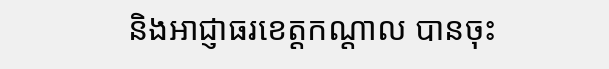និងអាជ្ញាធរខេត្តកណ្តាល បានចុះ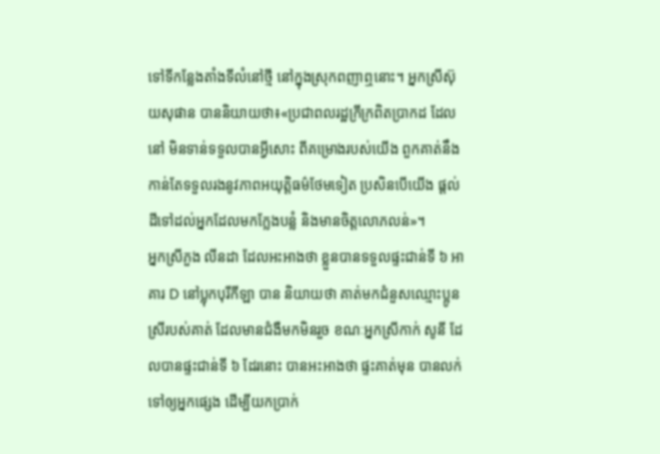ទៅទីកន្លែងតាំងទីលំនៅថ្មី នៅក្នុងស្រុកពញាឮនោះ។ អ្នកស្រីស៊ុយសុផាន បាននិយាយថា៖«ប្រជាពលរដ្ឋក្រីក្រពិតប្រាកដ ដែលនៅ មិនទាន់ទទួលបានអ្វីសោះ ពីគម្រោងរបស់យើង ពួកគាត់នឹងកាន់តែទទួលរងនូវភាពអយុត្តិធម៌ថែមទៀត ប្រសិនបើយើង ផ្ដល់ដីទៅដល់អ្នកដែលមកក្លែងបន្លំ និងមានចិត្តលោភលន់»។
អ្នកស្រីភួង លីនដា ដែលអះអាងថា ខ្លួនបានទទួលផ្ទះជាន់ទី ៦ អាគារ D នៅប្លុកបុរីកីឡា បាន និយាយថា គាត់មកជំនួសឈ្មោះប្អូនស្រីរបស់គាត់ ដែលមានជំងឺមកមិនរួច ខណៈអ្នកស្រីកាក់ សូនី ដែលបានផ្ទះជាន់ទី ៦ ដែរនោះ បានអះអាងថា ផ្ទះគាត់មុន បានលក់ទៅឲ្យអ្នកផ្សេង ដើម្បីយកប្រាក់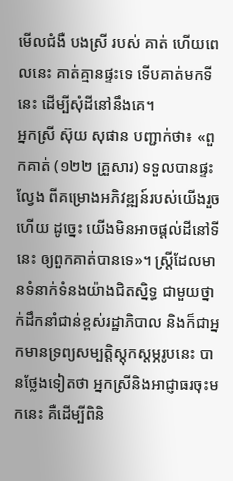មើលជំងឺ បងស្រី របស់ គាត់ ហើយពេលនេះ គាត់គ្មានផ្ទះទេ ទើបគាត់មកទីនេះ ដើម្បីសុំដីនៅនឹងគេ។
អ្នកស្រី ស៊ុយ សុផាន បញ្ជាក់ថា៖ «ពួកគាត់ (១២២ គ្រួសារ) ទទួលបានផ្ទះល្វែង ពីគម្រោងអភិវឌ្ឍន៍របស់យើងរួចហើយ ដូច្នេះ យើងមិនអាចផ្ដល់ដីនៅទីនេះ ឲ្យពួកគាត់បានទេ»។ ស្រ្តីដែលមានទំនាក់ទំនងយ៉ាងជិតស្និទ្ធ ជាមួយថ្នាក់ដឹកនាំជាន់ខ្ពស់រដ្ឋាភិបាល និងក៏ជាអ្នកមានទ្រព្យសម្បត្តិស្តុកស្តម្ភរូបនេះ បានថ្លែងទៀតថា អ្នកស្រីនិងអាជ្ញាធរចុះមកនេះ គឺដើម្បីពិនិ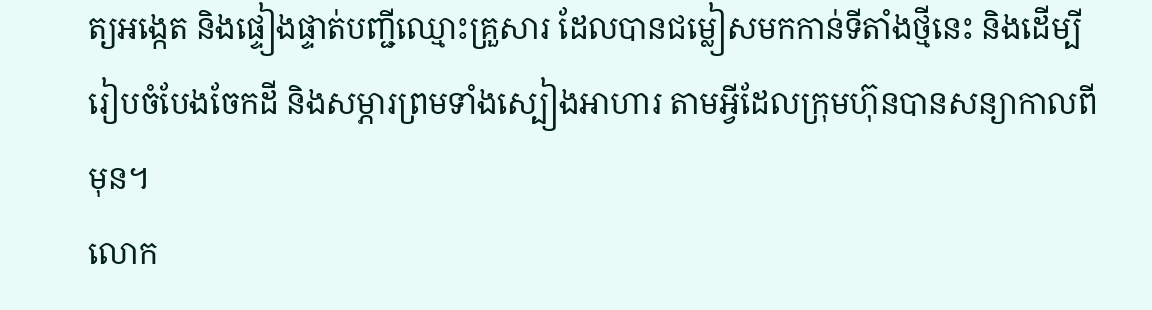ត្យអង្កេត និងផ្ទៀងផ្ទាត់បញ្ជីឈ្មោះគ្រួសារ ដែលបានជម្លៀសមកកាន់ទីតាំងថ្មីនេះ និងដើម្បីរៀបចំបែងចែកដី និងសម្ភារព្រមទាំងស្បៀងអាហារ តាមអ្វីដែលក្រុមហ៊ុនបានសន្យាកាលពីមុន។
លោក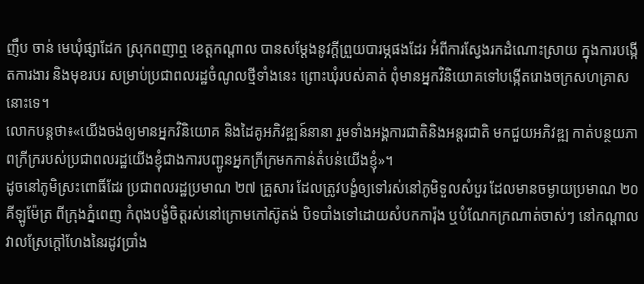ញឹប ចាន់ មេឃុំផ្សាដែក ស្រុកពញាឮ ខេត្តកណ្ដាល បានសម្តែងនូវក្ដីព្រួយបារម្ភផងដែរ អំពីការស្វែងរកដំណោះស្រាយ ក្នុងការបង្កើតការងារ និងមុខរបរ សម្រាប់ប្រជាពលរដ្ឋចំណូលថ្មីទាំងនេះ ព្រោះឃុំរបស់គាត់ ពុំមានអ្នកវិនិយោគទៅបង្កើតរោងចក្រសហគ្រាស នោះទេ។
លោកបន្តថា៖«យើងចង់ឲ្យមានអ្នកវិនិយោគ និងដៃគូអភិវឌ្ឍន៍នានា រួមទាំងអង្គការជាតិនិងអន្តរជាតិ មកជួយអភិវឌ្ឍ កាត់បន្ថយភាពក្រីក្ររបស់ប្រជាពលរដ្ឋយើងខ្ញុំជាងការបញ្ជូនអ្នកក្រីក្រមកកាន់តំបន់យើងខ្ញុំ»។
ដូចនៅភូមិស្រះពោធិ៍ដែរ ប្រជាពលរដ្ឋប្រមាណ ២៧ គ្រួសារ ដែលត្រូវបង្ខំឲ្យទៅរស់នៅភូមិទួលសំបួរ ដែលមានចម្ងាយប្រមាណ ២០ គីឡូម៉ែត្រ ពីក្រុងភ្នំពេញ កំពុងបង្ខំចិត្តរស់នៅក្រោមកៅស៊ូតង់ បិទបាំងទៅដោយសំបកការ៉ុង ឬបំណែកក្រណាត់ចាស់ៗ នៅកណ្តាលវាលស្រែក្តៅហែងនៃរដូវប្រាំង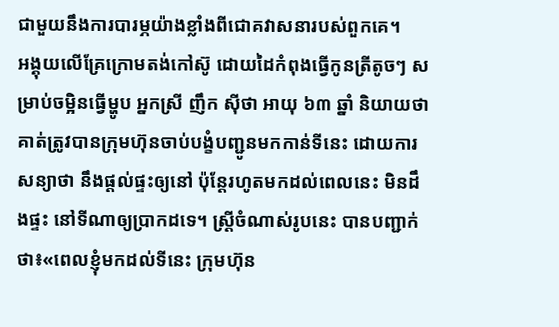ជាមួយនឹងការបារម្ភយ៉ាងខ្លាំងពីជោគវាសនារបស់ពួកគេ។
អង្គុយលើគ្រែក្រោមតង់កៅស៊ូ ដោយដៃកំពុងធ្វើកូនត្រីតូចៗ សម្រាប់ចម្អិនធ្វើម្ហូប អ្នកស្រី ញឹក ស៊ីថា អាយុ ៦៣ ឆ្នាំ និយាយថា គាត់ត្រូវបានក្រុមហ៊ុនចាប់បង្ខំបញ្ជូនមកកាន់ទីនេះ ដោយការសន្យាថា នឹងផ្តល់ផ្ទះឲ្យនៅ ប៉ុន្តែរហូតមកដល់ពេលនេះ មិនដឹងផ្ទះ នៅទីណាឲ្យប្រាកដទេ។ ស្រ្តីចំណាស់រូបនេះ បានបញ្ជាក់ថា៖«ពេលខ្ញុំមកដល់ទីនេះ ក្រុមហ៊ុន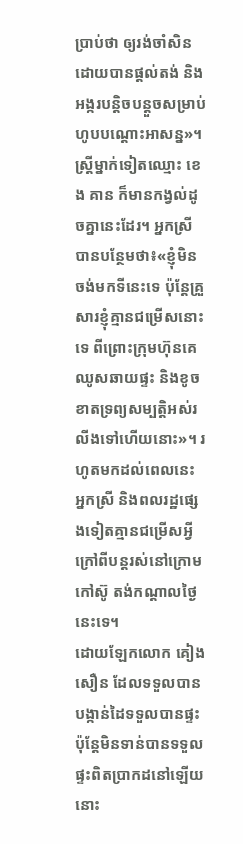ប្រាប់ថា ឲ្យរង់ចាំសិន ដោយបានផ្តល់តង់ និងអង្ករបន្តិចបន្តួចសម្រាប់ហូបបណ្តោះអាសន្ន»។
ស្រ្តីម្នាក់ទៀតឈ្មោះ ខេង គាន ក៏មានកង្វល់ដូចគ្នានេះដែរ។ អ្នកស្រីបានបន្ថែមថា៖«ខ្ញុំមិនចង់មកទីនេះទេ ប៉ុន្តែគ្រួសារខ្ញុំគ្មានជម្រើសនោះទេ ពីព្រោះក្រុមហ៊ុនគេឈូសឆាយផ្ទះ និងខូចខាតទ្រព្យសម្បត្តិអស់រលីងទៅហើយនោះ»។ រហូតមកដល់ពេលនេះ អ្នកស្រី និងពលរដ្ឋផ្សេងទៀតគ្មានជម្រើសអ្វីក្រៅពីបន្តរស់នៅក្រោមកៅស៊ូ តង់កណ្តាលថ្ងៃនេះទេ។
ដោយឡែកលោក គៀង សឿន ដែលទទួលបានបង្កាន់ដៃទទួលបានផ្ទះ ប៉ុន្តែមិនទាន់បានទទួលផ្ទះពិតប្រាកដនៅឡើយនោះ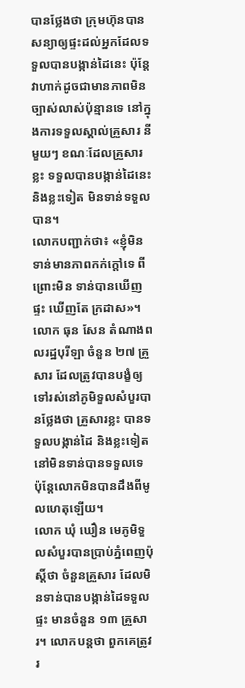បានថ្លែងថា ក្រុមហ៊ុនបានសន្យាឲ្យផ្ទះដល់អ្នកដែលទទួលបានបង្កាន់ដៃនេះ ប៉ុន្តែវាហាក់ដូចជាមានភាពមិនច្បាស់លាស់ប៉ុន្មានទេ នៅក្នុងការទទួលស្គាល់គ្រួសារ នីមួយៗ ខណៈដែលគ្រួសារខ្លះ ទទួលបានបង្កាន់ដៃនេះ និងខ្លះទៀត មិនទាន់ទទួលបាន។
លោកបញ្ជាក់ថា៖ «ខ្ញុំមិនទាន់មានភាពកក់ក្តៅទេ ពីព្រោះមិន ទាន់បានឃើញផ្ទះ ឃើញតែ ក្រដាស»។
លោក ធុន សែន តំណាងពលរដ្ឋបុរីឡា ចំនួន ២៧ គ្រួសារ ដែលត្រូវបានបង្ខំឲ្យទៅរស់នៅភូមិទួលសំបួរបានថ្លែងថា គ្រួសារខ្លះ បានទទួលបង្កាន់ដៃ និងខ្លះទៀត នៅមិនទាន់បានទទួលទេ ប៉ុន្តែលោកមិនបានដឹងពីមូលហេតុឡើយ។
លោក ឃុំ ឃឿន មេភូមិទួលសំបួរបានប្រាប់ភ្នំពេញប៉ុស្តិ៍ថា ចំនួនគ្រួសារ ដែលមិនទាន់បានបង្កាន់ដៃទទួលផ្ទះ មានចំនួន ១៣ គ្រួសារ។ លោកបន្តថា ពួកគេត្រូវរ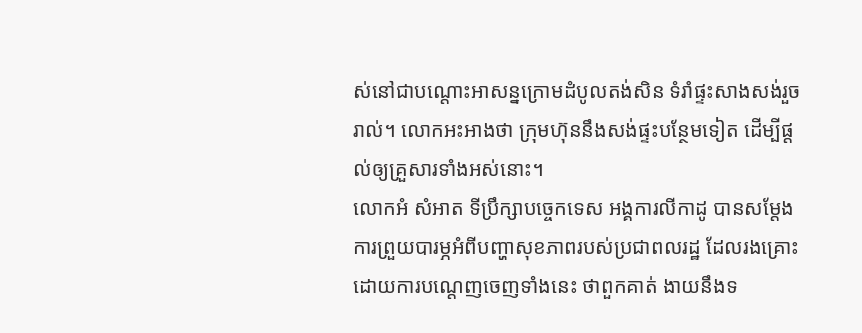ស់នៅជាបណ្តោះអាសន្នក្រោមដំបូលតង់សិន ទំរាំផ្ទះសាងសង់រួចរាល់។ លោកអះអាងថា ក្រុមហ៊ុននឹងសង់ផ្ទះបន្ថែមទៀត ដើម្បីផ្តល់ឲ្យគ្រួសារទាំងអស់នោះ។
លោកអំ សំអាត ទីប្រឹក្សាបច្ចេកទេស អង្គការលីកាដូ បានសម្តែងការព្រួយបារម្ភអំពីបញ្ហាសុខភាពរបស់ប្រជាពលរដ្ឋ ដែលរងគ្រោះដោយការបណ្តេញចេញទាំងនេះ ថាពួកគាត់ ងាយនឹងទ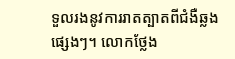ទួលរងនូវការរាតត្បាតពីជំងឺឆ្លងផ្សេងៗ។ លោកថ្លែង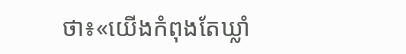ថា៖«យើងកំពុងតែឃ្លាំ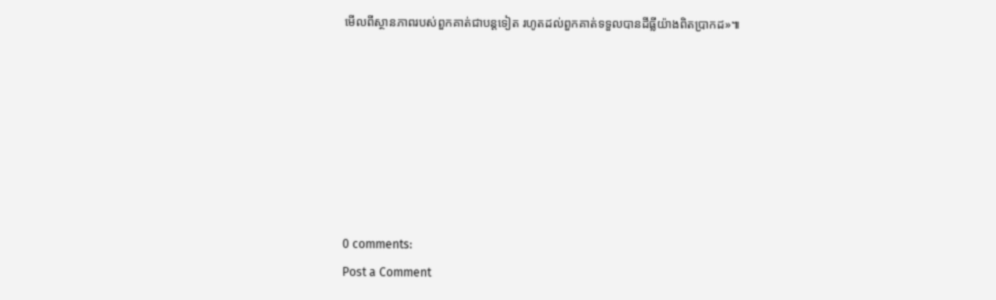មើលពីស្ថានភាពរបស់ពួកគាត់ជាបន្តទៀត រហូតដល់ពួកគាត់ទទួលបានដីធ្លីយ៉ាងពិតប្រាកដ»៕







0 comments:
Post a Comment